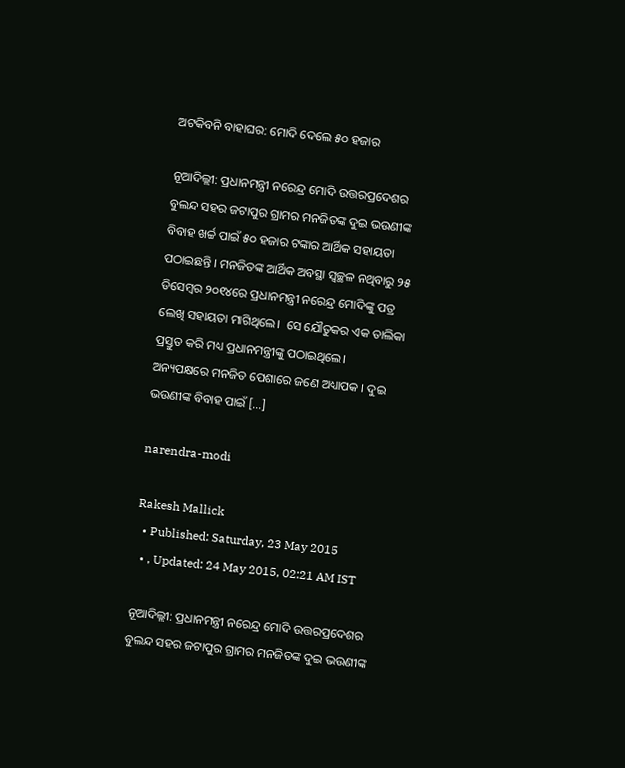ଅଟକିବନି ବାହାଘର: ମୋଦି ଦେଲେ ୫୦ ହଜାର

ନୂଆଦିଲ୍ଲୀ: ପ୍ରଧାନମନ୍ତ୍ରୀ ନରେନ୍ଦ୍ର ମୋଦି ଉତ୍ତରପ୍ରଦେଶର ବୁଲନ୍ଦ ସହର ଜଟାପୁର ଗ୍ରାମର ମନଜିତଙ୍କ ଦୁଇ ଭଉଣୀଙ୍କ ବିବାହ ଖର୍ଚ୍ଚ ପାଇଁ ୫୦ ହଜାର ଟଙ୍କାର ଆର୍ଥିକ ସହାୟତା ପଠାଇଛନ୍ତି । ମନଜିତଙ୍କ ଆର୍ଥିକ ଅବସ୍ଥା ସ୍ୱଚ୍ଛଳ ନଥିବାରୁ ୨୫ ଡିସେମ୍ୱର ୨୦୧୪ରେ ପ୍ରଧାନମନ୍ତ୍ରୀ ନରେନ୍ଦ୍ର ମୋଦିଙ୍କୁ ପତ୍ର ଲେଖି ସହାୟତା ମାଗିଥିଲେ।  ସେ ଯୌତୁକର ଏକ ତାଲିକା ପ୍ରସ୍ତୁତ କରି ମଧ୍ୟ ପ୍ରଧାନମନ୍ତ୍ରୀଙ୍କୁ ପଠାଇଥିଲେ। ଅନ୍ୟପକ୍ଷରେ ମନଜିତ ପେଶାରେ ଜଣେ ଅଧ୍ୟାପକ । ଦୁଇ ଭଉଣୀଙ୍କ ବିବାହ ପାଇଁ […]

narendra-modi

Rakesh Mallick
  • Published: Saturday, 23 May 2015
  • , Updated: 24 May 2015, 02:21 AM IST

ନୂଆଦିଲ୍ଲୀ: ପ୍ରଧାନମନ୍ତ୍ରୀ ନରେନ୍ଦ୍ର ମୋଦି ଉତ୍ତରପ୍ରଦେଶର ବୁଲନ୍ଦ ସହର ଜଟାପୁର ଗ୍ରାମର ମନଜିତଙ୍କ ଦୁଇ ଭଉଣୀଙ୍କ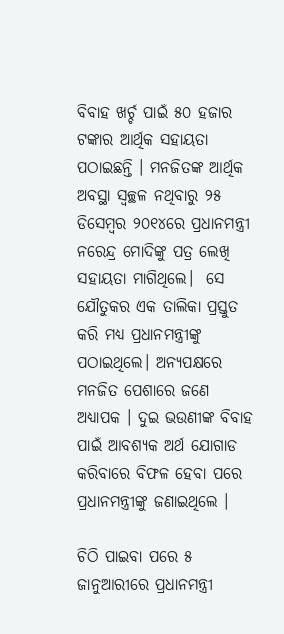ବିବାହ ଖର୍ଚ୍ଚ ପାଇଁ ୫୦ ହଜାର ଟଙ୍କାର ଆର୍ଥିକ ସହାୟତା ପଠାଇଛନ୍ତି । ମନଜିତଙ୍କ ଆର୍ଥିକ ଅବସ୍ଥା ସ୍ୱଚ୍ଛଳ ନଥିବାରୁ ୨୫ ଡିସେମ୍ୱର ୨୦୧୪ରେ ପ୍ରଧାନମନ୍ତ୍ରୀ ନରେନ୍ଦ୍ର ମୋଦିଙ୍କୁ ପତ୍ର ଲେଖି ସହାୟତା ମାଗିଥିଲେ।  ସେ ଯୌତୁକର ଏକ ତାଲିକା ପ୍ରସ୍ତୁତ କରି ମଧ୍ୟ ପ୍ରଧାନମନ୍ତ୍ରୀଙ୍କୁ ପଠାଇଥିଲେ। ଅନ୍ୟପକ୍ଷରେ ମନଜିତ ପେଶାରେ ଜଣେ ଅଧ୍ୟାପକ । ଦୁଇ ଭଉଣୀଙ୍କ ବିବାହ ପାଇଁ ଆବଶ୍ୟକ ଅର୍ଥ ଯୋଗାଡ କରିବାରେ ବିଫଳ ହେବା ପରେ ପ୍ରଧାନମନ୍ତ୍ରୀଙ୍କୁ ଜଣାଇଥିଲେ ।

ଚିଠି ପାଇବା ପରେ ୫ ଜାନୁଆରୀରେ ପ୍ରଧାନମନ୍ତ୍ରୀ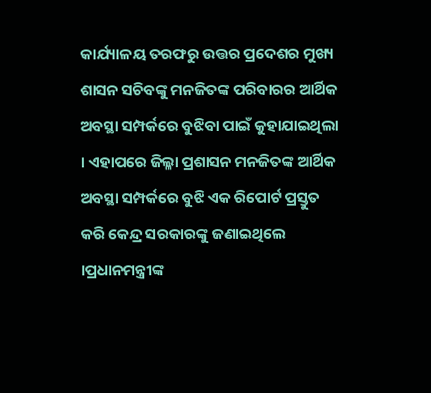କାର୍ଯ୍ୟାଳୟ ତରଫରୁ ଉତ୍ତର ପ୍ରଦେଶର ମୁଖ୍ୟ ଶାସନ ସଚିବଙ୍କୁ ମନଜିତଙ୍କ ପରିବାରର ଆର୍ଥିକ ଅବସ୍ଥା ସମ୍ପର୍କରେ ବୁଝିବା ପାଇଁ କୁହାଯାଇଥିଲା । ଏହାପରେ ଜିଲ୍ଳା ପ୍ରଶାସନ ମନଜିତଙ୍କ ଆର୍ଥିକ ଅବସ୍ଥା ସମ୍ପର୍କରେ ବୁଝି ଏକ ରିପୋର୍ଟ ପ୍ରସ୍ତୁତ କରି କେନ୍ଦ୍ର ସରକାରଙ୍କୁ ଜଣାଇଥିଲେ ।ପ୍ରଧାନମନ୍ତ୍ରୀଙ୍କ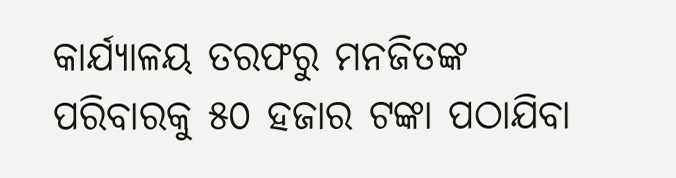କାର୍ଯ୍ୟାଳୟ ତରଫରୁ ମନଜିତଙ୍କ ପରିବାରକୁ ୫୦ ହଜାର ଟଙ୍କା ପଠାଯିବା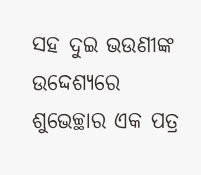ସହ ଦୁଇ ଭଉଣୀଙ୍କ ଉଦ୍ଦେଶ୍ୟରେ ଶୁଭେଚ୍ଛାର ଏକ ପତ୍ର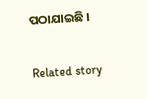ପଠାଯାଇଛି ।

Related story